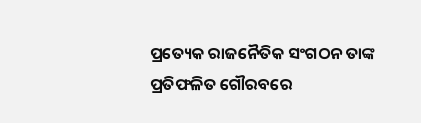ପ୍ରତ୍ୟେକ ରାଜନୈତିକ ସଂଗଠନ ତାଙ୍କ ପ୍ରତିଫଳିତ ଗୌରବରେ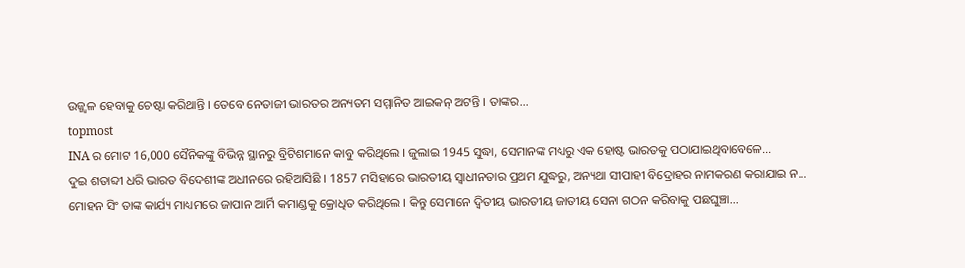ଉଜ୍ଜ୍ୱଳ ହେବାକୁ ଚେଷ୍ଟା କରିଥାନ୍ତି । ତେବେ ନେତାଜୀ ଭାରତର ଅନ୍ୟତମ ସମ୍ମାନିତ ଆଇକନ୍ ଅଟନ୍ତି । ତାଙ୍କର...
topmost
INA ର ମୋଟ 16,000 ସୈନିକଙ୍କୁ ବିଭିନ୍ନ ସ୍ଥାନରୁ ବ୍ରିଟିଶମାନେ କାବୁ କରିଥିଲେ । ଜୁଲାଇ 1945 ସୁଦ୍ଧା, ସେମାନଙ୍କ ମଧ୍ୟରୁ ଏକ ହୋଷ୍ଟ ଭାରତକୁ ପଠାଯାଇଥିବାବେଳେ...
ଦୁଇ ଶତାବ୍ଦୀ ଧରି ଭାରତ ବିଦେଶୀଙ୍କ ଅଧୀନରେ ରହିଆସିଛି । 1857 ମସିହାରେ ଭାରତୀୟ ସ୍ବାଧୀନତାର ପ୍ରଥମ ଯୁଦ୍ଧରୁ, ଅନ୍ୟଥା ସୀପାହୀ ବିଦ୍ରୋହର ନାମକରଣ କରାଯାଇ ନ...
ମୋହନ ସିଂ ତାଙ୍କ କାର୍ଯ୍ୟ ମାଧ୍ୟମରେ ଜାପାନ ଆର୍ମି କମାଣ୍ଡକୁ କ୍ରୋଧିତ କରିଥିଲେ । କିନ୍ତୁ ସେମାନେ ଦ୍ୱିତୀୟ ଭାରତୀୟ ଜାତୀୟ ସେନା ଗଠନ କରିବାକୁ ପଛଘୁଞ୍ଚା...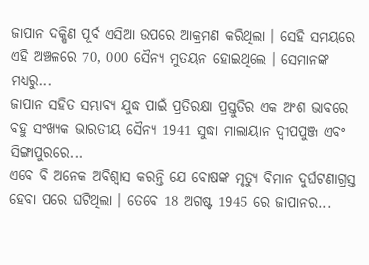ଜାପାନ ଦକ୍ଷିଣ ପୂର୍ବ ଏସିଆ ଉପରେ ଆକ୍ରମଣ କରିଥିଲା । ସେହି ସମୟରେ ଏହି ଅଞ୍ଚଳରେ 70, 000 ସୈନ୍ୟ ମୁତୟନ ହୋଇଥିଲେ । ସେମାନଙ୍କ ମଧ୍ୟରୁ...
ଜାପାନ ସହିତ ସମ୍ଭାବ୍ୟ ଯୁଦ୍ଧ ପାଇଁ ପ୍ରତିରକ୍ଷା ପ୍ରସ୍ତୁତିର ଏକ ଅଂଶ ଭାବରେ ବହୁ ସଂଖ୍ୟକ ଭାରତୀୟ ସୈନ୍ୟ 1941 ସୁଦ୍ଧା ମାଲାୟାନ ଦ୍ୱୀପପୁଞ୍ଜ ଏବଂ ସିଙ୍ଗାପୁରରେ...
ଏବେ ବି ଅନେକ ଅବିଶ୍ବାସ କରନ୍ତି ଯେ ବୋଷଙ୍କ ମୃତ୍ୟୁ ବିମାନ ଦୁର୍ଘଟଣାଗ୍ରସ୍ତ ହେବା ପରେ ଘଟିଥିଲା । ତେବେ 18 ଅଗଷ୍ଟ 1945 ରେ ଜାପାନର...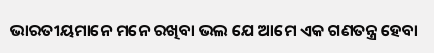ଭାରତୀୟମାନେ ମନେ ରଖିବା ଭଲ ଯେ ଆମେ ଏକ ଗଣତନ୍ତ୍ର ହେବା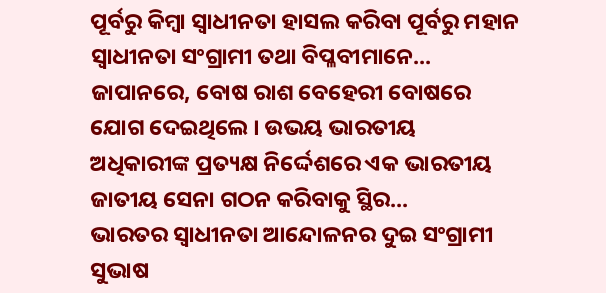ପୂର୍ବରୁ କିମ୍ବା ସ୍ୱାଧୀନତା ହାସଲ କରିବା ପୂର୍ବରୁ ମହାନ ସ୍ୱାଧୀନତା ସଂଗ୍ରାମୀ ତଥା ବିପ୍ଳବୀମାନେ...
ଜାପାନରେ, ବୋଷ ରାଶ ବେହେରୀ ବୋଷରେ ଯୋଗ ଦେଇଥିଲେ । ଉଭୟ ଭାରତୀୟ ଅଧିକାରୀଙ୍କ ପ୍ରତ୍ୟକ୍ଷ ନିର୍ଦ୍ଦେଶରେ ଏକ ଭାରତୀୟ ଜାତୀୟ ସେନା ଗଠନ କରିବାକୁ ସ୍ଥିର...
ଭାରତର ସ୍ବାଧୀନତା ଆନ୍ଦୋଳନର ଦୁଇ ସଂଗ୍ରାମୀ ସୁଭାଷ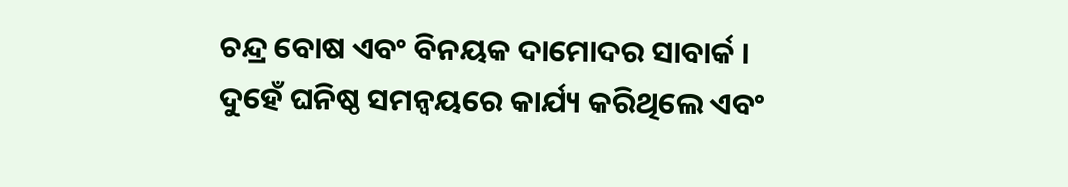ଚନ୍ଦ୍ର ବୋଷ ଏବଂ ବିନୟକ ଦାମୋଦର ସାବାର୍କ । ଦୁହେଁ ଘନିଷ୍ଠ ସମନ୍ୱୟରେ କାର୍ଯ୍ୟ କରିଥିଲେ ଏବଂ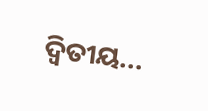ଦ୍ୱିତୀୟ...